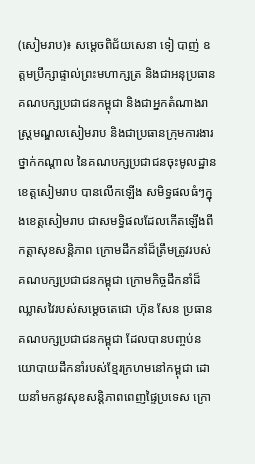(សៀមរាប)៖ សម្តេចពិជ័យសេនា ទៀ បាញ់ ឧត្តមប្រឹក្សាផ្ទាល់ព្រះមហាក្សត្រ និងជាអនុប្រធានគណបក្សប្រជាជនកម្ពុជា និងជាអ្នកតំណាងរាស្ត្រមណ្ឌលសៀមរាប និងជាប្រធានក្រុមការងារថ្នាក់កណ្តាល នៃគណបក្សប្រជាជនចុះមូលដ្ឋានខេត្តសៀមរាប បានលើកឡើង សមិទ្ធផលធំៗក្នុងខេត្តសៀមរាប ជាសមទ្ធិផលដែលកើតឡើងពីកត្តាសុខសន្តិភាព ក្រោមដឹកនាំដ៏ត្រឹមត្រូវរបស់គណបក្សប្រជាជនកម្ពុជា ក្រោមកិច្ចដឹកនាំដ៏ឈ្លាសវៃរបស់សម្តេចតេជោ ហ៊ុន សែន ប្រធានគណបក្សប្រជាជនកម្ពុជា ដែលបានបញ្ចប់នយោបាយដឹកនាំរបស់ខ្មែរក្រហមនៅកម្ពុជា ដោយនាំមកនូវសុខសន្តិភាពពេញផ្ទៃប្រទេស ក្រោ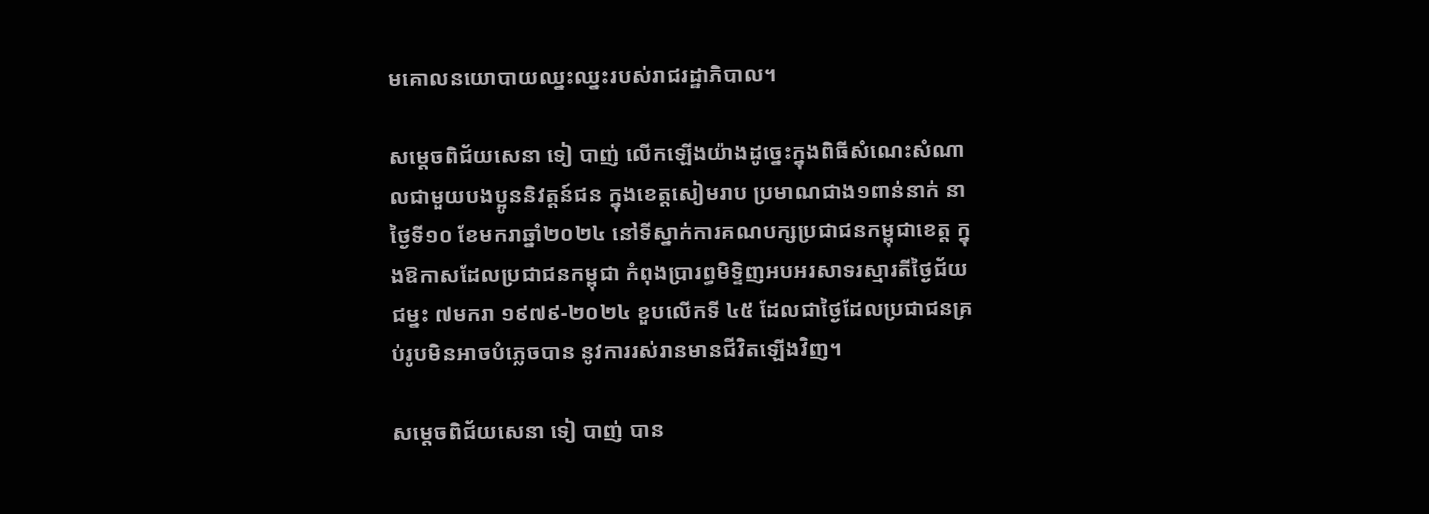មគោលនយោបាយឈ្នះឈ្នះរបស់រាជរដ្ឋាភិបាល។

សម្តេចពិជ័យសេនា ទៀ បាញ់ លើកឡើងយ៉ាងដូច្នេះក្នុងពិធីសំណេះសំណាលជាមួយបងប្អូននិវត្តន៍ជន ក្នុងខេត្តសៀមរាប ប្រមាណជាង១ពាន់នាក់ នាថ្ងៃទី១០ ខែមករាឆ្នាំ២០២៤ នៅទីស្នាក់ការគណបក្សប្រជាជនកម្ពុជាខេត្ត ក្នុងឱកាសដែលប្រជាជនកម្ពុជា កំពុងប្រារព្ធមិទ្ទិញអបអរសាទរស្មារតីថ្ងៃជ័យជម្នះ ៧មករា ១៩៧៩-២០២៤ ខួបលើកទី ៤៥ ដែលជាថ្ងៃដែលប្រជាជនគ្រប់រូបមិនអាចបំភ្លេចបាន នូវការរស់រានមានជីវិតឡើងវិញ។

សម្តេចពិជ័យសេនា ទៀ បាញ់ បាន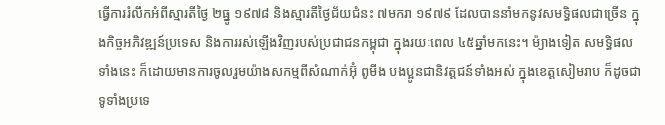ធ្វើការរំលឹកអំពីស្មារតីថ្ងៃ ២ធ្នូ ១៩៧៨ និងស្មារតីថ្ងៃជ័យជំនះ ៧មករា ១៩៧៩ ដែលបាននាំមកនូវសមទ្ធិផលជាច្រើន ក្នុងកិច្ចអភិវឌ្ឍន៍ប្រទេស និងការរស់ឡើងវិញរបស់ប្រជាជនកម្ពុជា ក្នុងរយៈពេល ៤៥ឆ្នាំមកនេះ។ ម៉្យាងទៀត សមទ្ធិផលទាំងនេះ ក៏ដោយមានការចូលរួមយ៉ាងសកម្មពីសំណាក់អ៊ុំ ពូមីង បងប្អូនជានិវត្តជន៍ទាំងអស់ ក្នុងខេត្តសៀមរាប ក៏ដូចជាទូទាំងប្រទេ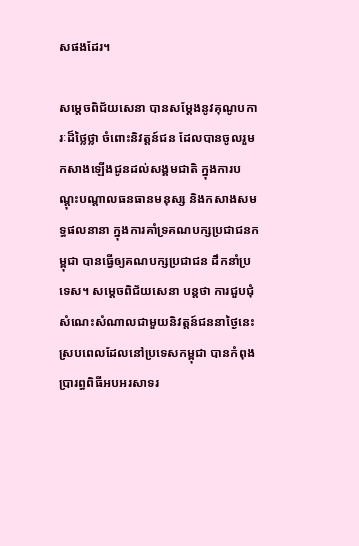សផងដែរ។

សម្តេចពិជ័យសេនា បានសម្តែងនូវគុណូបការៈដ៏ថ្លៃថ្លា ចំពោះនិវត្តន៍ជន ដែលបានចូលរួមកសាងឡើងជូនដល់សង្គមជាតិ ក្នុងការបណ្តុះបណ្តាលធនធានមនុស្ស និងកសាងសមទ្ធផលនានា ក្នុងការគាំទ្រគណបក្សប្រជាជនកម្ពុជា បានធ្វើឲ្យគណបក្សប្រជាជន ដឹកនាំប្រទេស។ សម្តេចពិជ័យសេនា បន្តថា ការជួបជុំសំណេះសំណាលជាមួយនិវត្តន៍ជននាថ្ងៃនេះ ស្របពេលដែលនៅប្រទេសកម្ពុជា បានកំពុងប្រារព្ធពិធីអបអរសាទរ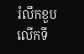រំលឹកខួបលើកទី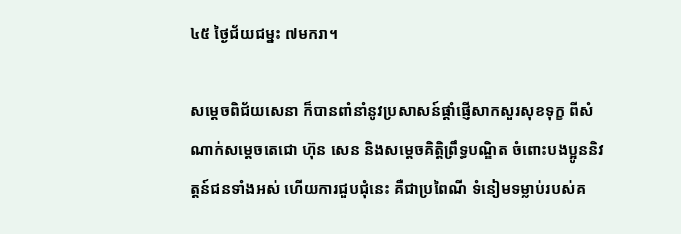៤៥ ថ្ងៃជ័យជម្នះ ៧មករា។

សម្តេចពិជ័យសេនា ក៏បានពាំនាំនូវប្រសាសន៍ផ្តាំផ្ញើសាកសួរសុខទុក្ខ ពីសំណាក់សម្តេចតេជោ ហ៊ុន សេន និងសម្តេចគិតិ្តព្រឹទ្ធបណ្ឌិត ចំពោះបងប្អូននិវត្តន៍ជនទាំងអស់ ហើយការជួបជុំនេះ គឺជាប្រពៃណី ទំនៀមទម្លាប់របស់គ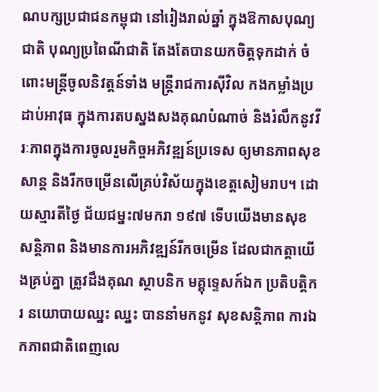ណបក្សប្រជាជនកម្ពុជា នៅរៀងរាល់ឆ្នាំ ក្នុងឱកាសបុណ្យជាតិ បុណ្យប្រពៃណីជាតិ តែងតែបានយកចិត្តទុកដាក់ ចំពោះមន្ត្រីចូលនិវត្តន៍ទាំង មន្ត្រីរាជការស៊ីវិល កងកម្លាំងប្រដាប់អាវុធ ក្នុងការតបស្នងសងគុណបំណាច់ និងរំលឹកនូវវីរៈភាពក្នុងការចូលរួមកិច្ចអភិវឌ្ឍន៍ប្រទេស ឲ្យមានភាពសុខសាន្ត និងរីកចម្រើនលើគ្រប់វិស័យក្នុងខេត្តសៀមរាប។ ដោយស្មារតីថ្ងៃ ជ័យជម្នះ៧មករា ១៩៧ ទើបយើងមានសុខសន្តិភាព និងមានការអភិវឌ្ឍន៍រីកចម្រើន ដែលជាកត្តាយើងគ្រប់គ្នា ត្រូវដឹងគុណ ស្ថាបនិក មគ្គុទ្ទេសក៍ឯក ប្រតិបត្តិករ នយោបាយឈ្នះ ឈ្នះ បាននាំមកនូវ សុខសន្តិភាព ការឯកភាពជាតិពេញលេ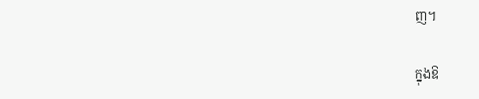ញ។

ក្នុងឱ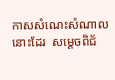កាសសំណេះសំណាលនោះដែរ  សម្តេចពិជ័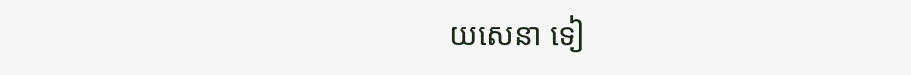យសេនា ទៀ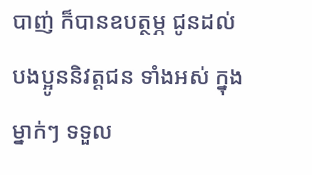បាញ់ ក៏បានឧបត្ថម្ភ ជូនដល់បងប្អូននិវត្តជន ទាំងអស់ ក្នុងម្នាក់ៗ ទទួល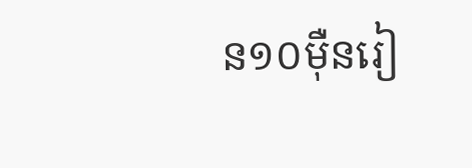ន១០ម៉ឺនរៀ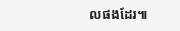លផងដែរ៕